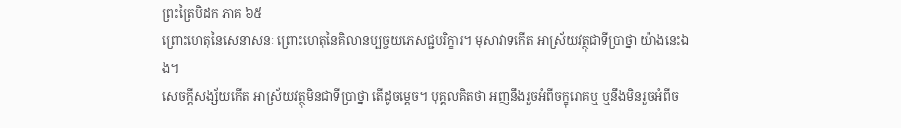ព្រះត្រៃបិដក ភាគ ៦៥
ព្រោះហេតុនៃសេនាសនៈ ព្រោះហេតុនៃគិលានប្បច្ចយភេសជ្ជបរិក្ខារ។ មុសាវាទកើត អាស្រ័យវត្ថុជាទីប្រាថ្នា យ៉ាងនេះឯង។
សេចក្តីសង្ស័យកើត អាស្រ័យវត្ថុមិនជាទីប្រាថ្នា តើដូចម្តេច។ បុគ្គលគិតថា អញនឹងរួចអំពីចក្ខុរោគឬ ឬនឹងមិនរួចអំពីច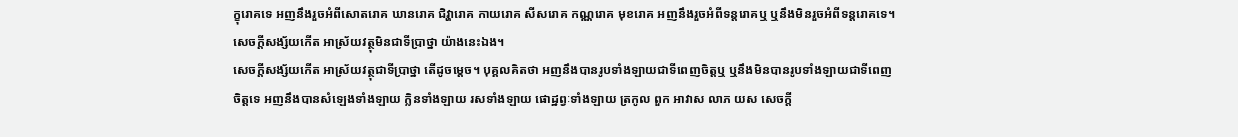ក្ខុរោគទេ អញនឹងរួចអំពីសោតរោគ ឃានរោគ ជិវ្ហារោគ កាយរោគ សីសរោគ កណ្ណរោគ មុខរោគ អញនឹងរួចអំពីទន្តរោគឬ ឬនឹងមិនរួចអំពីទន្តរោគទេ។ សេចក្តីសង្ស័យកើត អាស្រ័យវត្ថុមិនជាទីប្រាថ្នា យ៉ាងនេះឯង។
សេចក្តីសង្ស័យកើត អាស្រ័យវត្ថុជាទីប្រាថ្នា តើដូចម្តេច។ បុគ្គលគិតថា អញនឹងបានរូបទាំងឡាយជាទីពេញចិត្តឬ ឬនឹងមិនបានរូបទាំងឡាយជាទីពេញចិត្តទេ អញនឹងបានសំឡេងទាំងឡាយ ក្លិនទាំងឡាយ រសទាំងឡាយ ផោដ្ឋព្វៈទាំងឡាយ ត្រកូល ពួក អាវាស លាភ យស សេចក្តី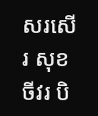សរសើរ សុខ ចីវរ បិ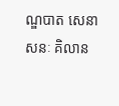ណ្ឌបាត សេនាសនៈ គិលាន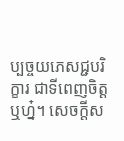ប្បច្ចយភេសជ្ជបរិក្ខារ ជាទីពេញចិត្តឬហ្ន៎។ សេចក្តីស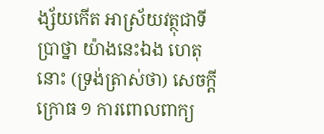ង្ស័យកើត អាស្រ័យវត្ថុជាទីប្រាថ្នា យ៉ាងនេះឯង ហេតុនោះ (ទ្រង់ត្រាស់ថា) សេចក្តីក្រោធ ១ ការពោលពាក្យ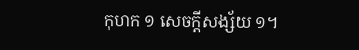កុហក ១ សេចក្តីសង្ស័យ ១។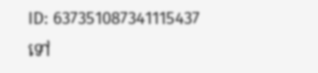ID: 637351087341115437
ទៅ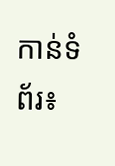កាន់ទំព័រ៖